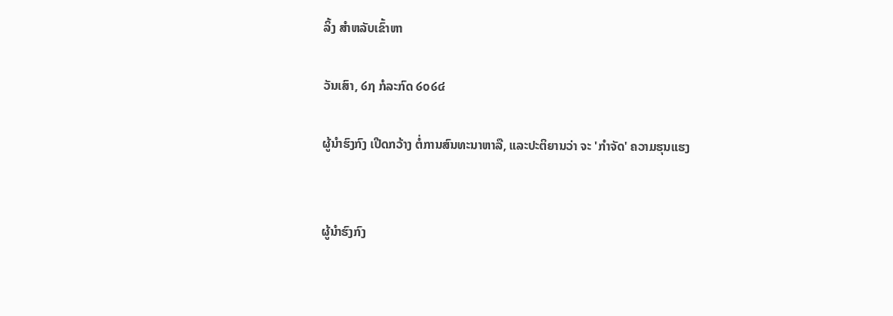ລິ້ງ ສຳຫລັບເຂົ້າຫາ

ວັນເສົາ, ໒໗ ກໍລະກົດ ໒໐໒໔

ຜູ້ນຳຮົງກົງ ເປີດກວ້າງ ຕໍ່ການສົນທະນາຫາລື, ແລະປະຕິຍານວ່າ ຈະ 'ກຳຈັດ' ຄວາມຮຸນແຮງ


ຜູ້ນຳຮົງກົງ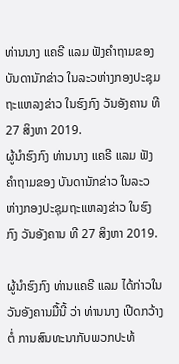ທ່ານນາງ ແຄຣີ ແລມ ຟັງຄຳຖາມຂອງ ບັນດານັກຂ່າວ ໃນລະວຫ່າງກອງປະຊຸມຖະແຫລງຂ່າວ ໃນຮົງກົງ ວັນອັງຄານ ທີ 27 ສິງຫາ 2019.
ຜູ້ນຳຮົງກົງ ທ່ານນາງ ແຄຣີ ແລມ ຟັງຄຳຖາມຂອງ ບັນດານັກຂ່າວ ໃນລະວຫ່າງກອງປະຊຸມຖະແຫລງຂ່າວ ໃນຮົງກົງ ວັນອັງຄານ ທີ 27 ສິງຫາ 2019.

ຜູ້ນຳຮົງກົງ ທ່ານແຄຣີ ແລມ ໄດ້ກ່າວໃນວັນອັງຄານມື້ນີ້ ວ່າ ທ່ານນາງ ເປີດກວ້າງຕໍ່ ການສົນທະນາກັບພວກປະທ້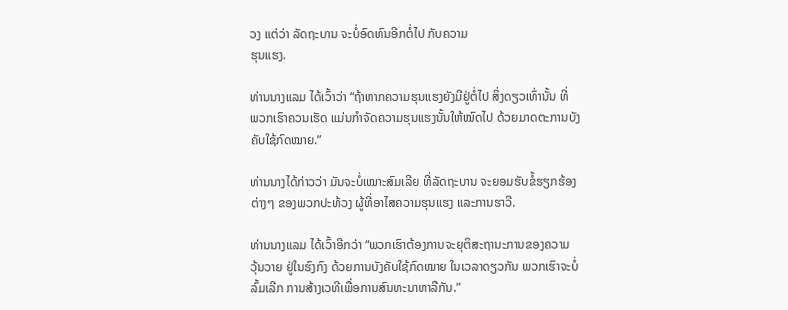ວງ ແຕ່ວ່າ ລັດຖະບານ ຈະບໍ່ອົດທົນອີກຕໍ່ໄປ ກັບຄວາມ
ຮຸນແຮງ.

ທ່ານນາງແລມ ໄດ້ເວົ້າວ່າ “ຖ້າຫາກຄວາມຮຸນແຮງຍັງມີຢູ່ຕໍ່ໄປ ສິ່ງດຽວເທົ່ານັ້ນ ທີ່
ພວກເຮົາຄວນເຮັດ ແມ່ນກຳຈັດຄວາມຮຸນແຮງນັ້ນໃຫ້ໝົດໄປ ດ້ວຍມາດຕະການບັງ
ຄັບໃຊ້ກົດໝາຍ.”

ທ່ານນາງໄດ້ກ່າວວ່າ ມັນຈະບໍ່ເໝາະສົມເລີຍ ທີ່ລັດຖະບານ ຈະຍອມຮັບຂໍ້ຮຽກຮ້ອງ
ຕ່າງໆ ຂອງພວກປະທ້ວງ ຜູ້ທີ່ອາໄສຄວາມຮຸນແຮງ ແລະການຮາວີ.

ທ່ານນາງແລມ ໄດ້ເວົ້າອີກວ່າ “ພວກເຮົາຕ້ອງການຈະຍຸຕິສະຖານະການຂອງຄວາມ
ວຸ້ນວາຍ ຢູ່ໃນຮົງກົງ ດ້ວຍການບັງຄັບໃຊ້ກົດໝາຍ ໃນເວລາດຽວກັນ ພວກເຮົາຈະບໍ່
ລົ້ມເລີກ ການສ້າງເວທີເພື່ອການສົນທະນາຫາລືກັນ.”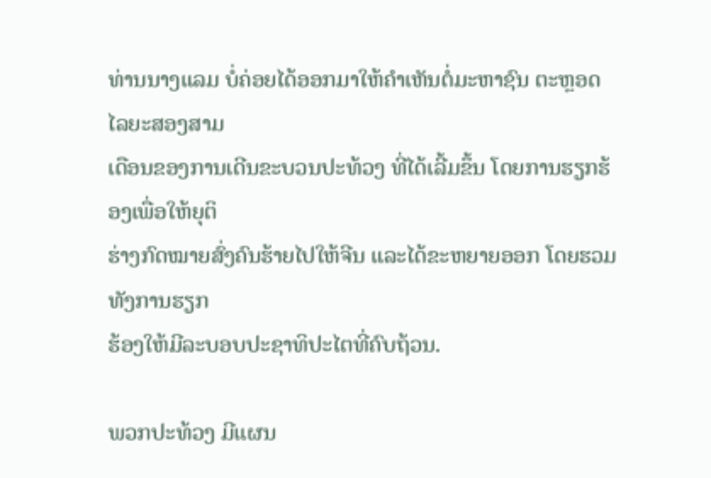ທ່ານນາງແລມ ບໍ່ຄ່ອຍໄດ້ອອກມາໃຫ້ຄຳເຫັນຕໍ່ມະຫາຊົນ ຕະຫຼອດໄລຍະສອງສາມ
ເດືອນຂອງການເດີນຂະບວນປະທ້ວງ ທີ່ໄດ້ເລີ້ມຂຶ້ນ ໂດຍການຮຽກຮ້ອງເພື່ອໃຫ້ຍຸຕິ
ຮ່າງກົດໝາຍສົ່ງຄົນຮ້າຍໄປໃຫ້ຈີນ ແລະໄດ້ຂະຫຍາຍອອກ ໂດຍຮວມທັງການຮຽກ
ຮ້ອງໃຫ້ມີລະບອບປະຊາທິປະໄຕທີ່ຄົບຖ້ວນ.

ພວກປະທ້ວງ ມີແຜນ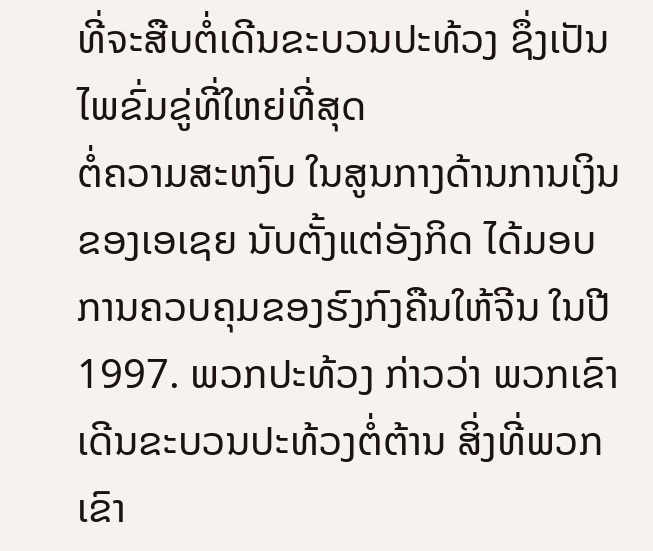ທີ່ຈະສືບຕໍ່ເດີນຂະບວນປະທ້ວງ ຊຶ່ງເປັນໄພຂົ່ມຂູ່ທີ່ໃຫຍ່ທີ່ສຸດ
ຕໍ່ຄວາມສະຫງົບ ໃນສູນກາງດ້ານການເງິນຂອງເອເຊຍ ນັບຕັ້ງແຕ່ອັງກິດ ໄດ້ມອບ
ການຄວບຄຸມຂອງຮົງກົງຄືນໃຫ້ຈີນ ໃນປີ 1997. ພວກປະທ້ວງ ກ່າວວ່າ ພວກເຂົາ
ເດີນຂະບວນປະທ້ວງຕໍ່ຕ້ານ ສິ່ງທີ່ພວກເຂົາ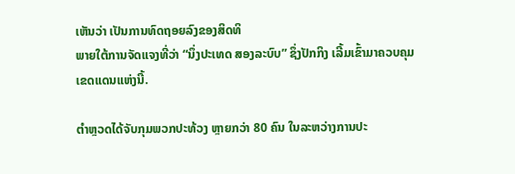ເຫັນວ່າ ເປັນການທົດຖອຍລົງຂອງສິດທິ
ພາຍໃຕ້ການຈັດແຈງທີ່ວ່າ “ນຶ່ງປະເທດ ສອງລະບົບ” ຊຶ່ງປັກກິງ ເລີ້ມເຂົ້າມາຄວບຄຸມ
ເຂດແດນແຫ່ງນີ້.

ຕຳຫຼວດໄດ້ຈັບກຸມພວກປະທ້ວງ ຫຼາຍກວ່າ 80 ຄົນ ໃນລະຫວ່າງການປະ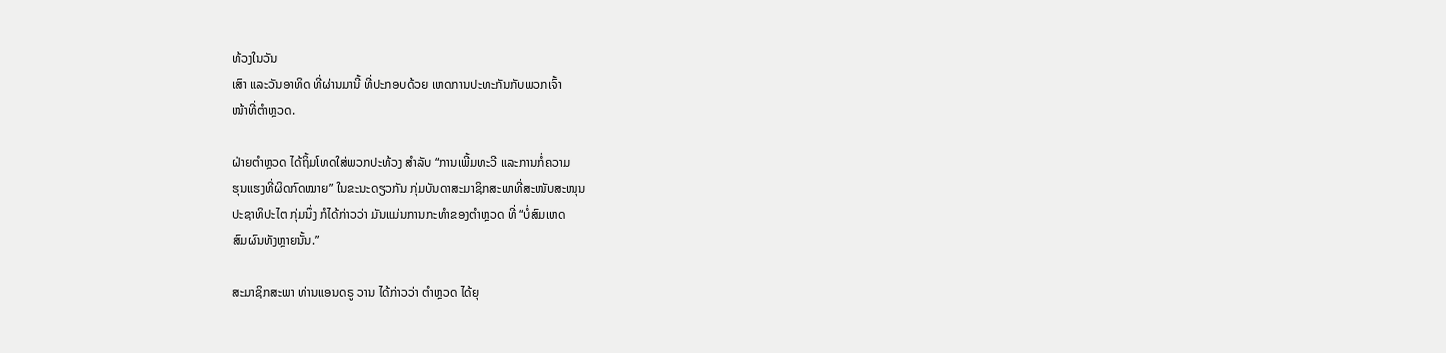ທ້ວງໃນວັນ
ເສົາ ແລະວັນອາທິດ ທີ່ຜ່ານມານີ້ ທີ່ປະກອບດ້ວຍ ເຫດການປະທະກັນກັບພວກເຈົ້າ
ໜ້າທີ່ຕຳຫຼວດ.

ຝ່າຍຕຳຫຼວດ ໄດ້ຖິ້ມໂທດໃສ່ພວກປະທ້ວງ ສຳລັບ “ການເພີ້ມທະວີ ແລະການກໍ່ຄວາມ
ຮຸນແຮງທີ່ຜິດກົດໝາຍ” ໃນຂະນະດຽວກັນ ກຸ່ມບັນດາສະມາຊິກສະພາທີ່ສະໜັບສະໜຸນ
ປະຊາທິປະໄຕ ກຸ່ມນຶ່ງ ກໍໄດ້ກ່າວວ່າ ມັນແມ່ນການກະທຳຂອງຕຳຫຼວດ ທີ່ “ບໍ່ສົມເຫດ
ສົມຜົນທັງຫຼາຍນັ້ນ.”

ສະມາຊິກສະພາ ທ່ານແອນດຣູ ວານ ໄດ້ກ່າວວ່າ ຕຳຫຼວດ ໄດ້ຍຸ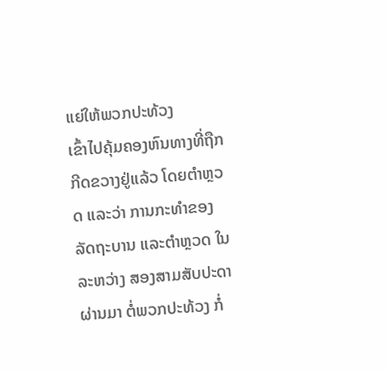ແຍ່ໃຫ້ພວກປະທ້ວງ
ເຂົ້າໄປຄຸ້ມຄອງຫົນທາງທີ່ຖືກກີດຂວາງຢູ່ແລ້ວ ໂດຍຕຳຫຼວດ ແລະວ່າ ການກະທຳຂອງ
ລັດຖະບານ ແລະຕຳຫຼວດ ໃນລະຫວ່າງ ສອງສາມສັບປະດາຜ່ານມາ ຕໍ່ພວກປະທ້ວງ ກໍ່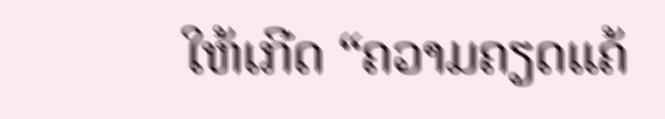ໃຫ້ເກີດ “ຄວາມຄຽດແຄ້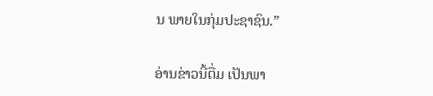ນ ພາຍໃນກຸ່ມປະຊາຊົນ.”

ອ່ານຂ່າວນີ້ຕື່ມ ເປັນພາ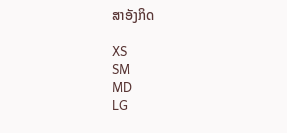ສາອັງກິດ

XS
SM
MD
LG